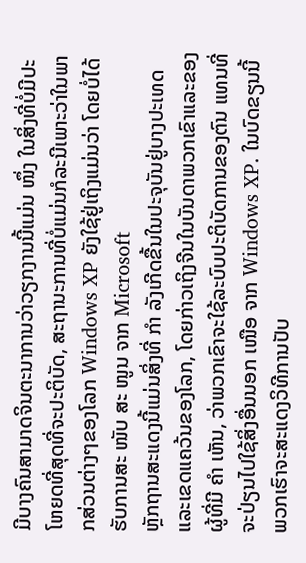ມີບາງຄົນສາມາດຈິນຕະນາການວ່າວຽກງານນີ້ແມ່ນ ໜຶ່ງ ໃນສິ່ງທີ່ບໍ່ມີປະໂຫຍດທີ່ສຸດທີ່ຈະປະຕິບັດ, ສະຖານະການທີ່ບໍ່ແມ່ນກໍລະນີເພາະວ່າໃນພາກສ່ວນຕ່າງໆຂອງໂລກ Windows XP ຍັງໃຊ້ຢູ່ເຖິງແມ່ນວ່າ ໂດຍບໍ່ໄດ້ຮັບການສະ ໜັບ ສະ ໜູນ ຈາກ Microsoft
ຫຼັກຖານສະແດງນີ້ແມ່ນສິ່ງທີ່ ກຳ ລັງເກີດຂື້ນໃນປະຈຸບັນຢູ່ບາງປະເທດແລະເຂດແຄວ້ນຂອງໂລກ, ໂດຍກ່າວເຖິງຈີນໃນບັນດາພວກເຂົາແລະຂອງຜູ້ທີ່ມີ ຄຳ ເຫັນ, ວ່າພວກເຂົາຈະໃຊ້ລະບົບປະຕິບັດການຂອງຕົນ ແທນທີ່ຈະປ່ຽນໄປໃຊ້ສິ່ງອື່ນນອກ ເໜືອ ຈາກ Windows XP. ໃນບົດຂຽນນີ້ພວກເຮົາຈະສະແດງວິທີການປັບ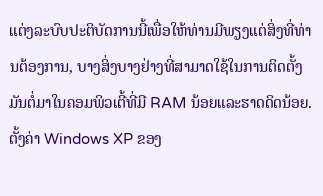ແຕ່ງລະບົບປະຕິບັດການນີ້ເພື່ອໃຫ້ທ່ານມີພຽງແຕ່ສິ່ງທີ່ທ່ານຕ້ອງການ, ບາງສິ່ງບາງຢ່າງທີ່ສາມາດໃຊ້ໃນການຕິດຕັ້ງມັນຕໍ່ມາໃນຄອມພິວເຕີ້ທີ່ມີ RAM ນ້ອຍແລະຮາດດິດນ້ອຍ.
ຕັ້ງຄ່າ Windows XP ຂອງ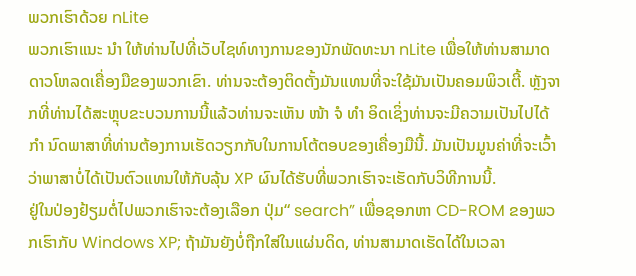ພວກເຮົາດ້ວຍ nLite
ພວກເຮົາແນະ ນຳ ໃຫ້ທ່ານໄປທີ່ເວັບໄຊທ໌ທາງການຂອງນັກພັດທະນາ nLite ເພື່ອໃຫ້ທ່ານສາມາດດາວໂຫລດເຄື່ອງມືຂອງພວກເຂົາ. ທ່ານຈະຕ້ອງຕິດຕັ້ງມັນແທນທີ່ຈະໃຊ້ມັນເປັນຄອມພິວເຕີ້. ຫຼັງຈາກທີ່ທ່ານໄດ້ສະຫຼຸບຂະບວນການນີ້ແລ້ວທ່ານຈະເຫັນ ໜ້າ ຈໍ ທຳ ອິດເຊິ່ງທ່ານຈະມີຄວາມເປັນໄປໄດ້ ກຳ ນົດພາສາທີ່ທ່ານຕ້ອງການເຮັດວຽກກັບໃນການໂຕ້ຕອບຂອງເຄື່ອງມືນີ້. ມັນເປັນມູນຄ່າທີ່ຈະເວົ້າວ່າພາສາບໍ່ໄດ້ເປັນຕົວແທນໃຫ້ກັບລຸ້ນ XP ຜົນໄດ້ຮັບທີ່ພວກເຮົາຈະເຮັດກັບວິທີການນີ້.
ຢູ່ໃນປ່ອງຢ້ຽມຕໍ່ໄປພວກເຮົາຈະຕ້ອງເລືອກ ປຸ່ມ“ search” ເພື່ອຊອກຫາ CD-ROM ຂອງພວກເຮົາກັບ Windows XP; ຖ້າມັນຍັງບໍ່ຖືກໃສ່ໃນແຜ່ນດິດ, ທ່ານສາມາດເຮັດໄດ້ໃນເວລາ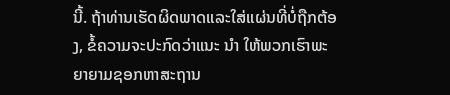ນີ້. ຖ້າທ່ານເຮັດຜິດພາດແລະໃສ່ແຜ່ນທີ່ບໍ່ຖືກຕ້ອງ, ຂໍ້ຄວາມຈະປະກົດວ່າແນະ ນຳ ໃຫ້ພວກເຮົາພະຍາຍາມຊອກຫາສະຖານ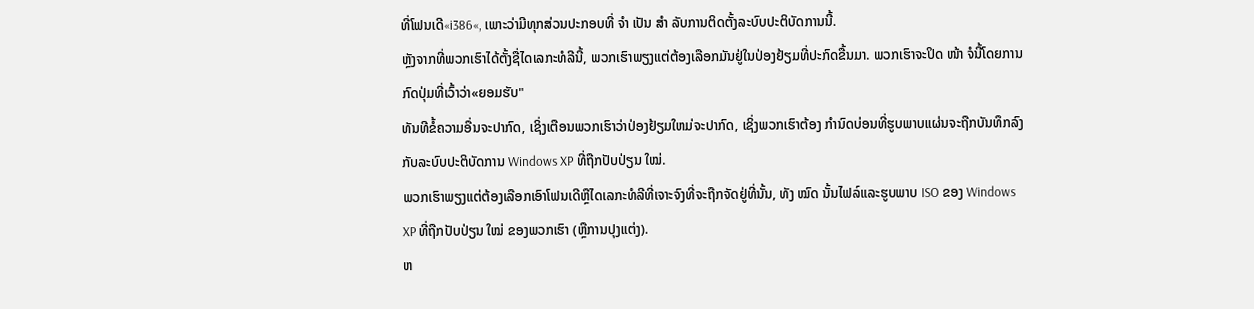ທີ່ໂຟນເດີ«i386«, ເພາະວ່າມີທຸກສ່ວນປະກອບທີ່ ຈຳ ເປັນ ສຳ ລັບການຕິດຕັ້ງລະບົບປະຕິບັດການນີ້.
ຫຼັງຈາກທີ່ພວກເຮົາໄດ້ຕັ້ງຊື່ໄດເລກະທໍລີນີ້, ພວກເຮົາພຽງແຕ່ຕ້ອງເລືອກມັນຢູ່ໃນປ່ອງຢ້ຽມທີ່ປະກົດຂື້ນມາ. ພວກເຮົາຈະປິດ ໜ້າ ຈໍນີ້ໂດຍການກົດປຸ່ມທີ່ເວົ້າວ່າ«ຍອມຮັບ"
ທັນທີຂໍ້ຄວາມອື່ນຈະປາກົດ, ເຊິ່ງເຕືອນພວກເຮົາວ່າປ່ອງຢ້ຽມໃຫມ່ຈະປາກົດ, ເຊິ່ງພວກເຮົາຕ້ອງ ກໍານົດບ່ອນທີ່ຮູບພາບແຜ່ນຈະຖືກບັນທຶກລົງ ກັບລະບົບປະຕິບັດການ Windows XP ທີ່ຖືກປັບປ່ຽນ ໃໝ່.
ພວກເຮົາພຽງແຕ່ຕ້ອງເລືອກເອົາໂຟນເດີຫຼືໄດເລກະທໍລີທີ່ເຈາະຈົງທີ່ຈະຖືກຈັດຢູ່ທີ່ນັ້ນ, ທັງ ໝົດ ນັ້ນໄຟລ໌ແລະຮູບພາບ ISO ຂອງ Windows XP ທີ່ຖືກປັບປ່ຽນ ໃໝ່ ຂອງພວກເຮົາ (ຫຼືການປຸງແຕ່ງ).
ຫ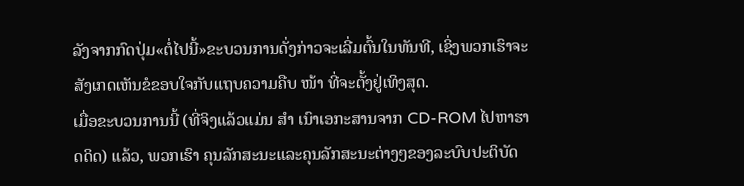ລັງຈາກກົດປຸ່ມ«ຕໍ່ໄປນີ້»ຂະບວນການດັ່ງກ່າວຈະເລີ່ມຕົ້ນໃນທັນທີ, ເຊິ່ງພວກເຮົາຈະສັງເກດເຫັນຂໍຂອບໃຈກັບແຖບຄວາມຄືບ ໜ້າ ທີ່ຈະຕັ້ງຢູ່ເທິງສຸດ.
ເມື່ອຂະບວນການນີ້ (ທີ່ຈິງແລ້ວແມ່ນ ສຳ ເນົາເອກະສານຈາກ CD-ROM ໄປຫາຮາດດິດ) ແລ້ວ, ພວກເຮົາ ຄຸນລັກສະນະແລະຄຸນລັກສະນະຕ່າງໆຂອງລະບົບປະຕິບັດ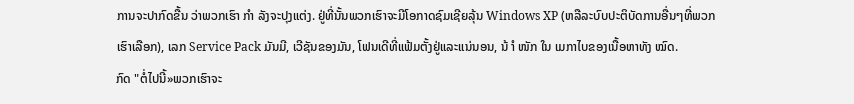ການຈະປາກົດຂື້ນ ວ່າພວກເຮົາ ກຳ ລັງຈະປຸງແຕ່ງ. ຢູ່ທີ່ນັ້ນພວກເຮົາຈະມີໂອກາດຊົມເຊີຍລຸ້ນ Windows XP (ຫລືລະບົບປະຕິບັດການອື່ນໆທີ່ພວກເຮົາເລືອກ), ເລກ Service Pack ມັນມີ, ເວີຊັນຂອງມັນ, ໂຟນເດີທີ່ແຟ້ມຕັ້ງຢູ່ແລະແນ່ນອນ, ນ້ ຳ ໜັກ ໃນ ເມກາໄບຂອງເນື້ອຫາທັງ ໝົດ.
ກົດ "ຕໍ່ໄປນີ້»ພວກເຮົາຈະ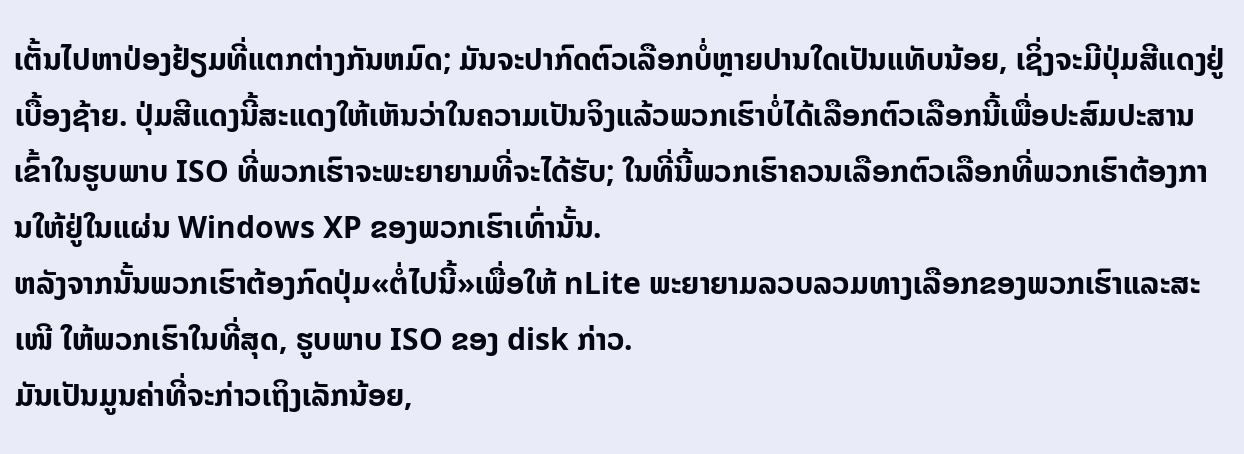ເຕັ້ນໄປຫາປ່ອງຢ້ຽມທີ່ແຕກຕ່າງກັນຫມົດ; ມັນຈະປາກົດຕົວເລືອກບໍ່ຫຼາຍປານໃດເປັນແທັບນ້ອຍ, ເຊິ່ງຈະມີປຸ່ມສີແດງຢູ່ເບື້ອງຊ້າຍ. ປຸ່ມສີແດງນີ້ສະແດງໃຫ້ເຫັນວ່າໃນຄວາມເປັນຈິງແລ້ວພວກເຮົາບໍ່ໄດ້ເລືອກຕົວເລືອກນີ້ເພື່ອປະສົມປະສານເຂົ້າໃນຮູບພາບ ISO ທີ່ພວກເຮົາຈະພະຍາຍາມທີ່ຈະໄດ້ຮັບ; ໃນທີ່ນີ້ພວກເຮົາຄວນເລືອກຕົວເລືອກທີ່ພວກເຮົາຕ້ອງການໃຫ້ຢູ່ໃນແຜ່ນ Windows XP ຂອງພວກເຮົາເທົ່ານັ້ນ.
ຫລັງຈາກນັ້ນພວກເຮົາຕ້ອງກົດປຸ່ມ«ຕໍ່ໄປນີ້»ເພື່ອໃຫ້ nLite ພະຍາຍາມລວບລວມທາງເລືອກຂອງພວກເຮົາແລະສະ ເໜີ ໃຫ້ພວກເຮົາໃນທີ່ສຸດ, ຮູບພາບ ISO ຂອງ disk ກ່າວ.
ມັນເປັນມູນຄ່າທີ່ຈະກ່າວເຖິງເລັກນ້ອຍ,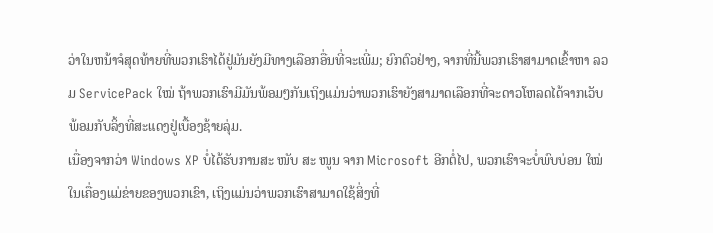ວ່າໃນຫນ້າຈໍສຸດທ້າຍທີ່ພວກເຮົາໄດ້ຢູ່ມັນຍັງມີທາງເລືອກອື່ນທີ່ຈະເພີ່ມ; ຍົກຕົວຢ່າງ, ຈາກທີ່ນີ້ພວກເຮົາສາມາດເຂົ້າຫາ ລວມ ServicePack ໃໝ່ ຖ້າພວກເຮົາມີມັນພ້ອມໆກັນເຖິງແມ່ນວ່າພວກເຮົາຍັງສາມາດເລືອກທີ່ຈະດາວໂຫລດໄດ້ຈາກເວັບພ້ອມກັບລິ້ງທີ່ສະແດງຢູ່ເບື້ອງຊ້າຍລຸ່ມ.
ເນື່ອງຈາກວ່າ Windows XP ບໍ່ໄດ້ຮັບການສະ ໜັບ ສະ ໜູນ ຈາກ Microsoft ອີກຕໍ່ໄປ, ພວກເຮົາຈະບໍ່ພົບບ່ອນ ໃໝ່ ໃນເຄື່ອງແມ່ຂ່າຍຂອງພວກເຂົາ, ເຖິງແມ່ນວ່າພວກເຮົາສາມາດໃຊ້ສິ່ງທີ່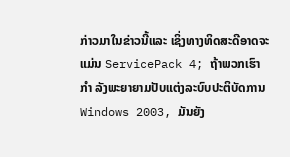ກ່າວມາໃນຂ່າວນີ້ແລະ ເຊິ່ງທາງທິດສະດີອາດຈະແມ່ນ ServicePack 4; ຖ້າພວກເຮົາ ກຳ ລັງພະຍາຍາມປັບແຕ່ງລະບົບປະຕິບັດການ Windows 2003, ມັນຍັງ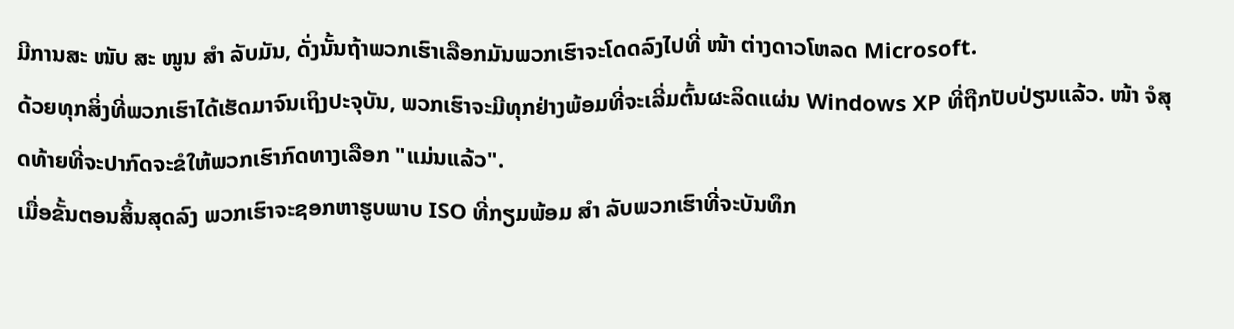ມີການສະ ໜັບ ສະ ໜູນ ສຳ ລັບມັນ, ດັ່ງນັ້ນຖ້າພວກເຮົາເລືອກມັນພວກເຮົາຈະໂດດລົງໄປທີ່ ໜ້າ ຕ່າງດາວໂຫລດ Microsoft.
ດ້ວຍທຸກສິ່ງທີ່ພວກເຮົາໄດ້ເຮັດມາຈົນເຖິງປະຈຸບັນ, ພວກເຮົາຈະມີທຸກຢ່າງພ້ອມທີ່ຈະເລີ່ມຕົ້ນຜະລິດແຜ່ນ Windows XP ທີ່ຖືກປັບປ່ຽນແລ້ວ. ໜ້າ ຈໍສຸດທ້າຍທີ່ຈະປາກົດຈະຂໍໃຫ້ພວກເຮົາກົດທາງເລືອກ "ແມ່ນແລ້ວ".
ເມື່ອຂັ້ນຕອນສິ້ນສຸດລົງ ພວກເຮົາຈະຊອກຫາຮູບພາບ ISO ທີ່ກຽມພ້ອມ ສຳ ລັບພວກເຮົາທີ່ຈະບັນທຶກ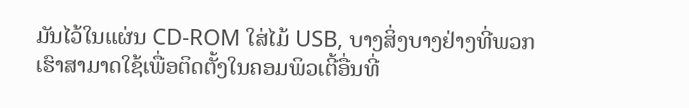ມັນໄວ້ໃນແຜ່ນ CD-ROM ໃສ່ໄມ້ USB, ບາງສິ່ງບາງຢ່າງທີ່ພວກເຮົາສາມາດໃຊ້ເພື່ອຕິດຕັ້ງໃນຄອມພິວເຕີ້ອື່ນທີ່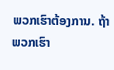ພວກເຮົາຕ້ອງການ. ຖ້າພວກເຮົາ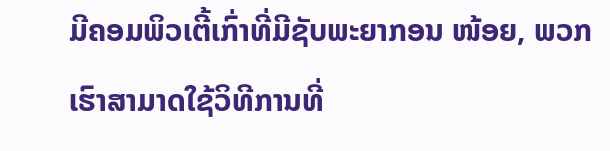ມີຄອມພິວເຕີ້ເກົ່າທີ່ມີຊັບພະຍາກອນ ໜ້ອຍ, ພວກເຮົາສາມາດໃຊ້ວິທີການທີ່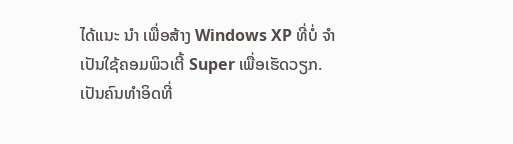ໄດ້ແນະ ນຳ ເພື່ອສ້າງ Windows XP ທີ່ບໍ່ ຈຳ ເປັນໃຊ້ຄອມພິວເຕີ້ Super ເພື່ອເຮັດວຽກ.
ເປັນຄົນທໍາອິດທີ່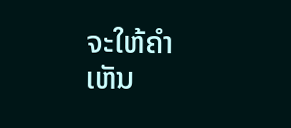ຈະໃຫ້ຄໍາເຫັນ